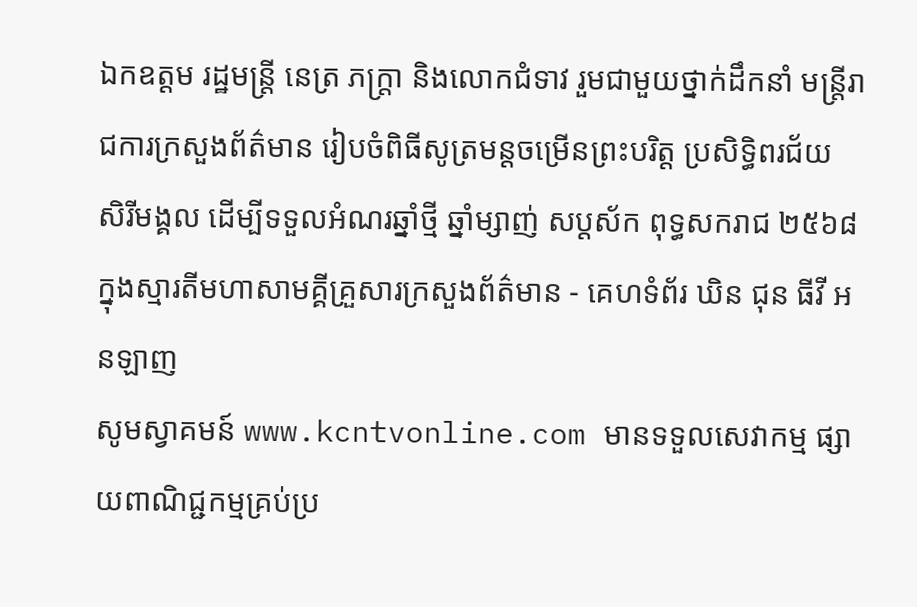ឯកឧត្តម រដ្ឋមន្ត្រី នេត្រ ភក្ត្រា និងលោកជំទាវ រួមជាមួយថ្នាក់ដឹកនាំ មន្ត្រីរាជការក្រសួងព័ត៌មាន រៀបចំពិធីសូត្រមន្តចម្រើនព្រះបរិត្ត ប្រសិទ្ធិពរជ័យ សិរីមង្គល ដើម្បីទទួលអំណរឆ្នាំថ្មី ឆ្នាំម្សាញ់ សប្តស័ក ពុទ្ធសករាជ ២៥៦៨ ក្នុងស្មារតីមហាសាមគ្គីគ្រួសារក្រសួងព័ត៌មាន - គេហទំព័រ ឃិន ជុន ធីវី អនឡាញ
សូមស្វាគមន៍ www.kcntvonline.com មានទទួលសេវាកម្ម ផ្សាយពាណិជ្ជកម្មគ្រប់ប្រ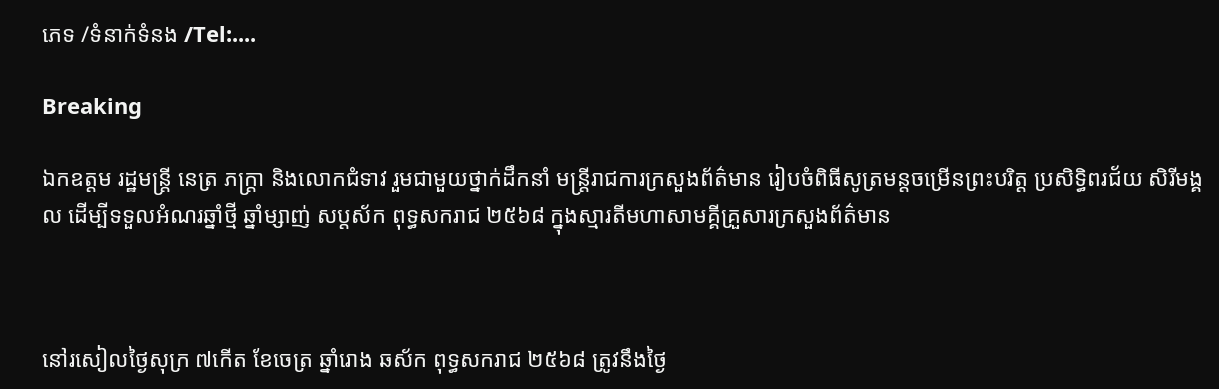ភេទ /ទំនាក់ទំនង /Tel:....

Breaking

ឯកឧត្តម រដ្ឋមន្ត្រី នេត្រ ភក្ត្រា និងលោកជំទាវ រួមជាមួយថ្នាក់ដឹកនាំ មន្ត្រីរាជការក្រសួងព័ត៌មាន រៀបចំពិធីសូត្រមន្តចម្រើនព្រះបរិត្ត ប្រសិទ្ធិពរជ័យ សិរីមង្គល ដើម្បីទទួលអំណរឆ្នាំថ្មី ឆ្នាំម្សាញ់ សប្តស័ក ពុទ្ធសករាជ ២៥៦៨ ក្នុងស្មារតីមហាសាមគ្គីគ្រួសារក្រសួងព័ត៌មាន



នៅរសៀលថ្ងៃសុក្រ ៧កើត ខែចេត្រ ឆ្នាំរោង ឆស័ក ពុទ្ធសករាជ ២៥៦៨ ត្រូវនឹងថ្ងៃ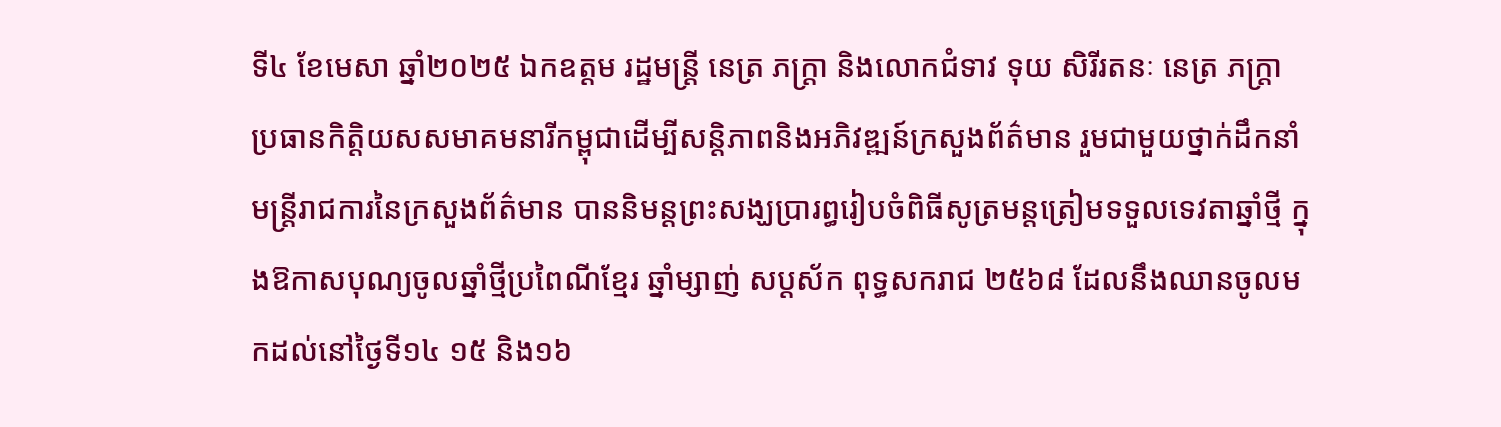ទី៤ ខែមេសា ឆ្នាំ២០២៥ ឯកឧត្តម រដ្ឋមន្ត្រី នេត្រ ភក្ត្រា និងលោកជំទាវ ទុយ សិរីរតនៈ នេត្រ ភក្ត្រា ប្រធានកិត្តិយសសមាគមនារីកម្ពុជាដើម្បីសន្តិភាពនិងអភិវឌ្ឍន៍ក្រសួងព័ត៌មាន រួមជាមួយថ្នាក់ដឹកនាំ មន្ត្រីរាជការនៃក្រសួងព័ត៌មាន បាននិមន្តព្រះសង្ឃប្រារព្ធរៀបចំពិធីសូត្រមន្តត្រៀមទទួលទេវតាឆ្នាំថ្មី ក្នុងឱកាសបុណ្យចូលឆ្នាំថ្មីប្រពៃណីខ្មែរ ឆ្នាំម្សាញ់ សប្តស័ក ពុទ្ធសករាជ ២៥៦៨ ដែលនឹងឈានចូលមកដល់នៅថ្ងៃទី១៤ ១៥ និង១៦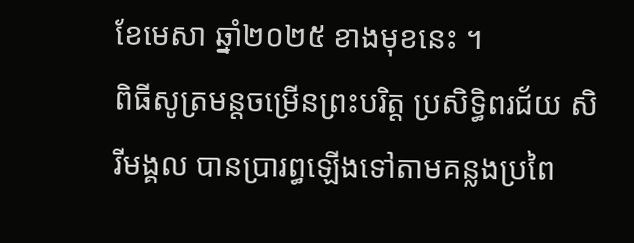ខែមេសា ឆ្នាំ២០២៥ ខាងមុខនេះ ។
ពិធីសូត្រមន្តចម្រើនព្រះបរិត្ត ប្រសិទ្ធិពរជ័យ សិរីមង្គល បានប្រារព្ធឡើងទៅតាមគន្លងប្រពៃ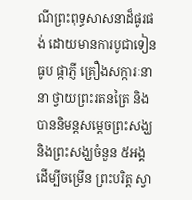ណីព្រះពុទ្ធសាសនាដ៏ផូរផង់ ដោយមានការបូជាទៀនធូប ផ្កាភ្ញី គ្រឿងសក្ការៈនានា ថ្វាយព្រះរតនត្រៃ និងបាននិមន្តសម្តេចព្រះសង្ឃ និងព្រះសង្ឃចំនួន ៥អង្គ ដើម្បីចម្រើន ព្រះបរិត្ត ស្វា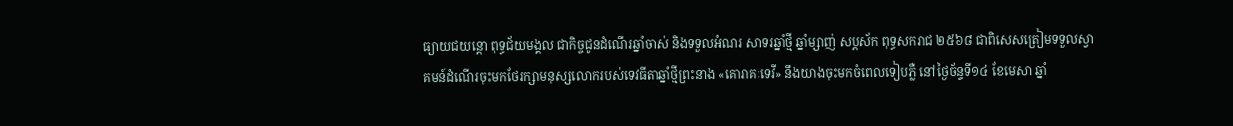ធ្យាយជយន្តោ ពុទ្ធជ័យមង្គល ជាកិច្ចជូនដំណើរឆ្នាំចាស់ និងទទួលអំណរ សាទរឆ្នាំថ្មី ឆ្នាំម្សាញ់ សប្តស័ក ពុទ្ធសករាជ ២៥៦៨ ជាពិសេសត្រៀមទទួលស្វាគមន៍ដំណើរចុះមកថែរក្សាមនុស្សលោករបស់ទេវធីតាឆ្នាំថ្មីព្រះនាង «គោរាគៈទេវី» នឹងយាងចុះមកចំពេលទៀបភ្លឺ នៅថ្ងៃច័ន្ទទី១៤ ខែមេសា ឆ្នាំ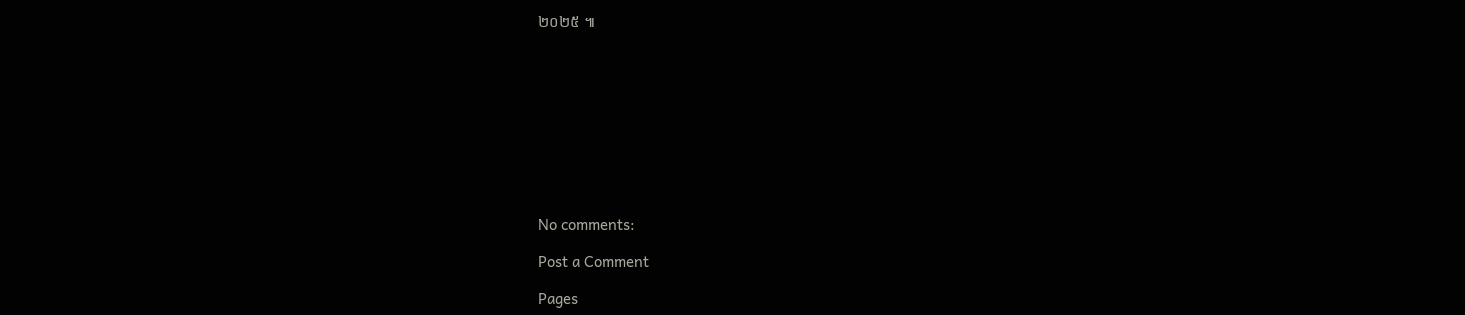២០២៥ ៕










No comments:

Post a Comment

Pages